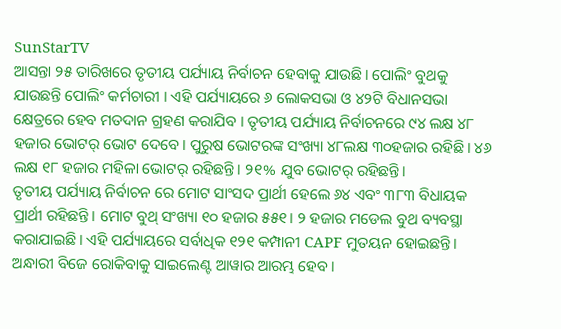SunStarTV
ଆସନ୍ତା ୨୫ ତାରିଖରେ ତୃତୀୟ ପର୍ଯ୍ୟାୟ ନିର୍ବାଚନ ହେବାକୁ ଯାଉଛି। ପୋଲିଂ ବୁଥକୁ ଯାଉଛନ୍ତି ପୋଲିଂ କର୍ମଚାରୀ । ଏହି ପର୍ଯ୍ୟାୟରେ ୬ ଲୋକସଭା ଓ ୪୨ଟି ବିଧାନସଭା କ୍ଷେତ୍ରରେ ହେବ ମତଦାନ ଗ୍ରହଣ କରାଯିବ । ତୃତୀୟ ପର୍ଯ୍ୟାୟ ନିର୍ବାଚନରେ ୯୪ ଲକ୍ଷ ୪୮ ହଜାର ଭୋଟର୍ ଭୋଟ ଦେବେ। ପୁରୁଷ ଭୋଟରଙ୍କ ସଂଖ୍ୟା ୪୮ଲକ୍ଷ ୩୦ହଜାର ରହିଛି। ୪୬ ଲକ୍ଷ ୧୮ ହଜାର ମହିଳା ଭୋଟର୍ ରହିଛନ୍ତି। ୨୧% ଯୁବ ଭୋଟର୍ ରହିଛନ୍ତି।
ତୃତୀୟ ପର୍ଯ୍ୟାୟ ନିର୍ବାଚନ ରେ ମୋଟ ସାଂସଦ ପ୍ରାର୍ଥୀ ହେଲେ ୬୪ ଏବଂ ୩୮୩ ବିଧାୟକ ପ୍ରାର୍ଥୀ ରହିଛନ୍ତି। ମୋଟ ବୁଥ୍ ସଂଖ୍ୟା ୧୦ ହଜାର ୫୫୧। ୨ ହଜାର ମଡେଲ ବୁଥ ବ୍ୟବସ୍ଥା କରାଯାଇଛି। ଏହି ପର୍ଯ୍ୟାୟରେ ସର୍ବାଧିକ ୧୨୧ କମ୍ପାନୀ CAPF ମୁତୟନ ହୋଇଛନ୍ତି। ଅନ୍ଧାରୀ ବିଜେ ରୋକିବାକୁ ସାଇଲେଣ୍ଟ ଆୱାର ଆରମ୍ଭ ହେବ।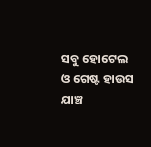ସବୁ ହୋଟେଲ ଓ ଗେଷ୍ଟ ହାଉସ ଯାଞ୍ଚ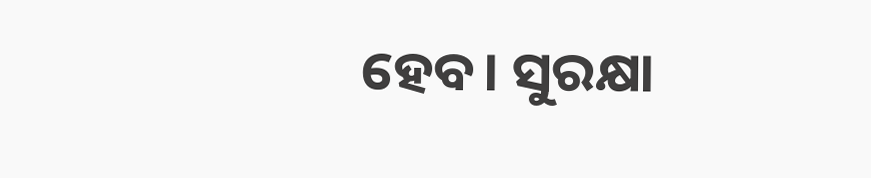ହେବ। ସୁରକ୍ଷା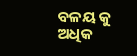ବଳୟ କୁ ଅଧିକ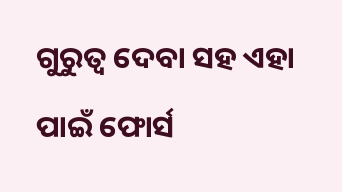ଗୁରୁତ୍ୱ ଦେବା ସହ ଏହା ପାଇଁ ଫୋର୍ସ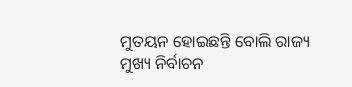ମୁତୟନ ହୋଇଛନ୍ତି ବୋଲି ରାଜ୍ୟ ମୁଖ୍ୟ ନିର୍ବାଚନ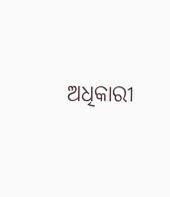ଅଧିକାରୀ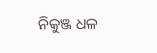ନିକୁଞ୍ଜ ଧଳ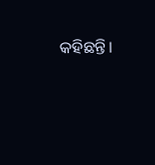କହିଛନ୍ତି।